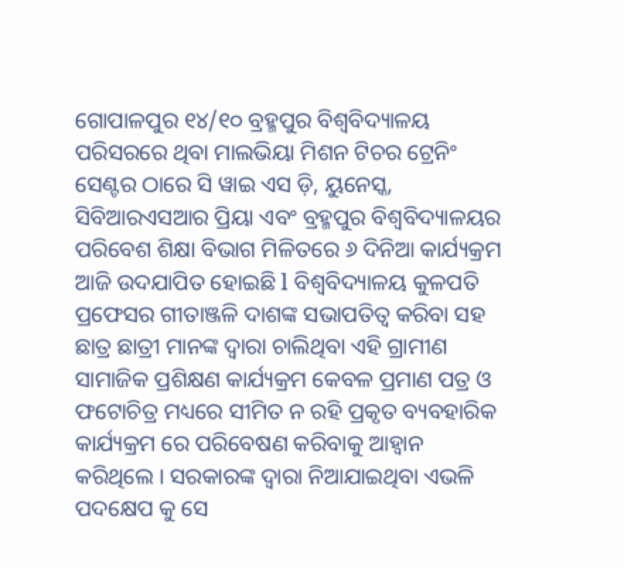ଗୋପାଳପୁର ୧୪/୧୦ ବ୍ରହ୍ମପୁର ବିଶ୍ଵବିଦ୍ୟାଳୟ ପରିସରରେ ଥିବା ମାଲଭିୟା ମିଶନ ଟିଚର ଟ୍ରେନିଂ ସେଣ୍ଟର ଠାରେ ସି ୱାଇ ଏସ ଡ଼ି, ୟୁନେସ୍କ, ସିବିଆରଏସଆର ପ୍ରିୟା ଏବଂ ବ୍ରହ୍ମପୁର ବିଶ୍ୱବିଦ୍ୟାଳୟର ପରିବେଶ ଶିକ୍ଷା ବିଭାଗ ମିଳିତରେ ୬ ଦିନିଆ କାର୍ଯ୍ୟକ୍ରମ ଆଜି ଉଦଯାପିତ ହୋଇଛି l ବିଶ୍ଵବିଦ୍ୟାଳୟ କୁଳପତି ପ୍ରଫେସର ଗୀତାଞ୍ଜଳି ଦାଶଙ୍କ ସଭାପତିତ୍ୱ କରିବା ସହ ଛାତ୍ର ଛାତ୍ରୀ ମାନଙ୍କ ଦ୍ଵାରା ଚାଲିଥିବା ଏହି ଗ୍ରାମୀଣ ସାମାଜିକ ପ୍ରଶିକ୍ଷଣ କାର୍ଯ୍ୟକ୍ରମ କେବଳ ପ୍ରମାଣ ପତ୍ର ଓ ଫଟୋଚିତ୍ର ମଧ୍ୟରେ ସୀମିତ ନ ରହି ପ୍ରକୃତ ବ୍ୟବହାରିକ କାର୍ଯ୍ୟକ୍ରମ ରେ ପରିବେଷଣ କରିବାକୁ ଆହ୍ବାନ କରିଥିଲେ । ସରକାରଙ୍କ ଦ୍ଵାରା ନିଆଯାଇଥିବା ଏଭଳି ପଦକ୍ଷେପ କୁ ସେ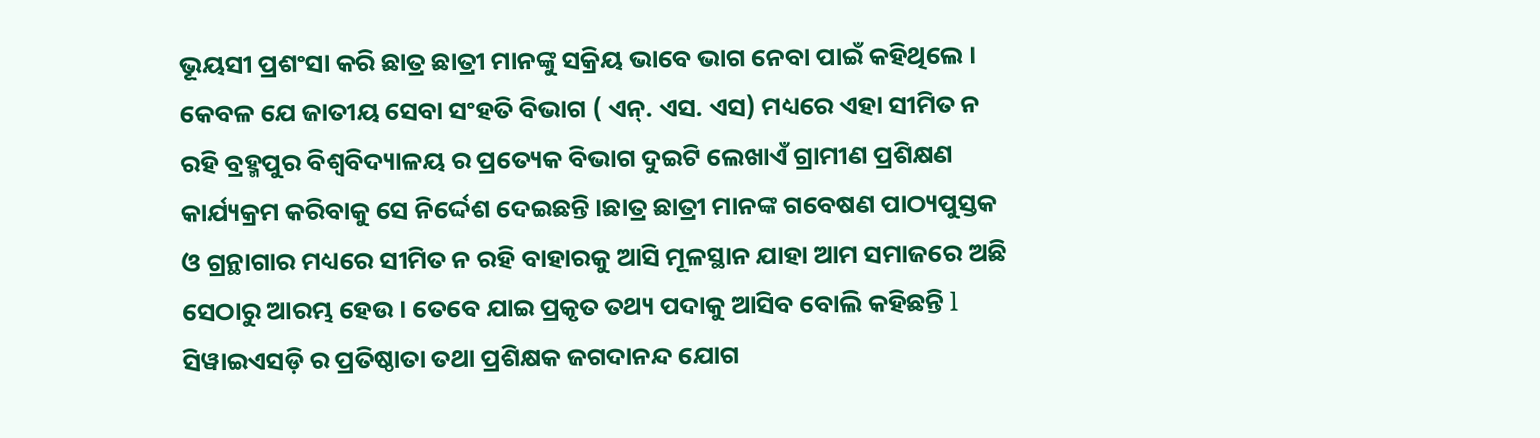ଭୂୟସୀ ପ୍ରଶଂସା କରି ଛାତ୍ର ଛାତ୍ରୀ ମାନଙ୍କୁ ସକ୍ରିୟ ଭାବେ ଭାଗ ନେବା ପାଇଁ କହିଥିଲେ । କେବଳ ଯେ ଜାତୀୟ ସେବା ସଂହତି ବିଭାଗ ( ଏନ୍. ଏସ. ଏସ) ମଧ୍ୟରେ ଏହା ସୀମିତ ନ ରହି ବ୍ରହ୍ମପୁର ବିଶ୍ଵବିଦ୍ୟାଳୟ ର ପ୍ରତ୍ୟେକ ବିଭାଗ ଦୁଇଟି ଲେଖାଏଁ ଗ୍ରାମୀଣ ପ୍ରଶିକ୍ଷଣ କାର୍ଯ୍ୟକ୍ରମ କରିବାକୁ ସେ ନିର୍ଦ୍ଦେଶ ଦେଇଛନ୍ତି ।ଛାତ୍ର ଛାତ୍ରୀ ମାନଙ୍କ ଗବେଷଣ ପାଠ୍ୟପୁସ୍ତକ ଓ ଗ୍ରନ୍ଥାଗାର ମଧ୍ୟରେ ସୀମିତ ନ ରହି ବାହାରକୁ ଆସି ମୂଳସ୍ଥାନ ଯାହା ଆମ ସମାଜରେ ଅଛି ସେଠାରୁ ଆରମ୍ଭ ହେଉ । ତେବେ ଯାଇ ପ୍ରକୃତ ତଥ୍ୟ ପଦାକୁ ଆସିବ ବୋଲି କହିଛନ୍ତି l ସିୱାଇଏସଡ଼ି ର ପ୍ରତିଷ୍ଠାତା ତଥା ପ୍ରଶିକ୍ଷକ ଜଗଦାନନ୍ଦ ଯୋଗ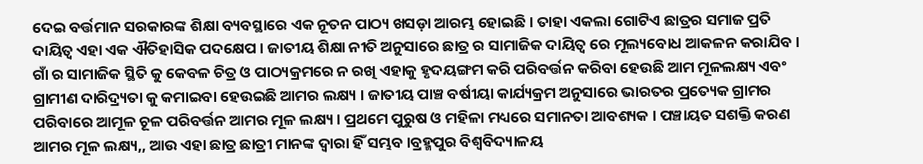ଦେଇ ବର୍ତ୍ତମାନ ସରକାରଙ୍କ ଶିକ୍ଷା ବ୍ୟବସ୍ଥାରେ ଏକ ନୂତନ ପାଠ୍ୟ ଖସଡ଼ା ଆରମ୍ଭ ହୋଇଛି । ତାହା ଏକଲା ଗୋଟିଏ ଛାତ୍ରର ସମାଜ ପ୍ରତି ଦାୟିତ୍ଵ ଏହା ଏକ ଐତିହାସିକ ପଦକ୍ଷେପ । ଜାତୀୟ ଶିକ୍ଷା ନୀତି ଅନୁସାରେ ଛାତ୍ର ର ସାମାଜିକ ଦାୟିତ୍ଵ ରେ ମୂଲ୍ୟବୋଧ ଆକଳନ କରାଯିବ । ଗାଁ ର ସାମାଜିକ ସ୍ଥିତି କୁ କେବଳ ଚିତ୍ର ଓ ପାଠ୍ୟକ୍ରମରେ ନ ରଖି ଏହାକୁ ହୃଦୟଙ୍ଗମ କରି ପରିବର୍ତ୍ତନ କରିବା ହେଉଛି ଆମ ମୂଳଲକ୍ଷ୍ୟ ଏବଂ ଗ୍ରାମୀଣ ଦାରିଦ୍ର୍ୟତା କୁ କମାଇବା ହେଉଇଛି ଆମର ଲକ୍ଷ୍ୟ । ଜାତୀୟ ପାଞ୍ଚ ବର୍ଷୀୟା କାର୍ଯ୍ୟକ୍ରମ ଅନୁସାରେ ଭାରତର ପ୍ରତ୍ୟେକ ଗ୍ରାମର ପରିବାରେ ଆମୂଳ ଚୂଳ ପରିବର୍ତ୍ତନ ଆମର ମୂଳ ଲକ୍ଷ୍ୟ । ପ୍ରଥମେ ପୁରୁଷ ଓ ମହିଳା ମଧ୍ୟରେ ସମାନତା ଆବଶ୍ୟକ । ପଞ୍ଚାୟତ ସଶକ୍ତି କରଣ ଆମର ମୂଳ ଲକ୍ଷ୍ୟ,, ଆଉ ଏହା ଛାତ୍ର ଛାତ୍ରୀ ମାନଙ୍କ ଦ୍ଵାରା ହିଁ ସମ୍ଭବ ।ବ୍ରହ୍ମପୁର ବିଶ୍ଵବିଦ୍ୟାଳୟ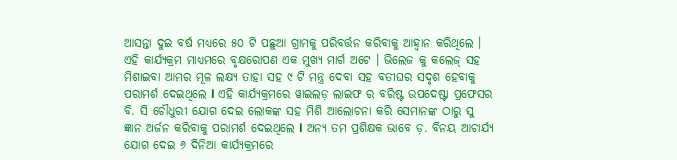ଆସନ୍ତା ଦୁଇ ବର୍ଷ ମଧ୍ୟରେ ୫୦ ଟି ପଛୁଆ ଗ୍ରାମକୁ ପରିବର୍ତ୍ତନ କରିବାକୁ ଆହ୍ବାନ କରିଥିଲେ । ଏହି କାର୍ଯ୍ୟକ୍ରମ ମାଧ୍ୟମରେ ବୃକ୍ଷରୋପଣ ଏକ ମୁଖ୍ୟ ମାର୍ଗ ଅଟେ । ଭିଲେଜ କୁ କଲେଜ୍ ସହ ମିଶାଇବା ଆମର ମୂଳ ଲକ୍ଷ୍ୟ ତାହା ସହ ୯ ଟି ମନ୍ତ୍ର ଦେବା ସହ ବତୀଘର ସଦୃଶ ହେବାକୁ ପରାମର୍ଶ ଦେଇଥିଲେ l ଏହି କାର୍ଯ୍ୟକ୍ରମରେ ୱାଇଲଡ଼ ଲାଇଫ ର ବରିଷ୍ଟ ଉପଦେଷ୍ଟା ପ୍ରଫେସର ବି. ସି ଚୌଧୁରୀ ଯୋଗ ଦେଇ ଲୋକଙ୍କ ସହ ମିଶି ଆଲୋଚନା କରି ସେମାନଙ୍କ ଠାରୁ ସୁ ଜ୍ଞାନ ଅର୍ଜନ କରିବାକୁ ପରାମର୍ଶ ଦେଇଥିଲେ l ଅନ୍ୟ ତମ ପ୍ରଶିକ୍ଷକ ଭାବେ ଡ଼. ବିନୟ ଆଚାର୍ଯ୍ୟ ଯୋଗ ଦେଇ ୬ ଦିନିଆ କାର୍ଯ୍ୟକ୍ରମରେ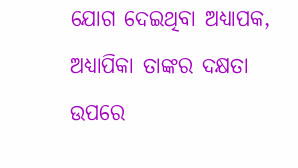ଯୋଗ ଦେଇଥିବା ଅଧ୍ୟାପକ, ଅଧ୍ୟାପିକା ତାଙ୍କର ଦକ୍ଷତା ଉପରେ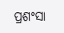ପ୍ରଶଂସା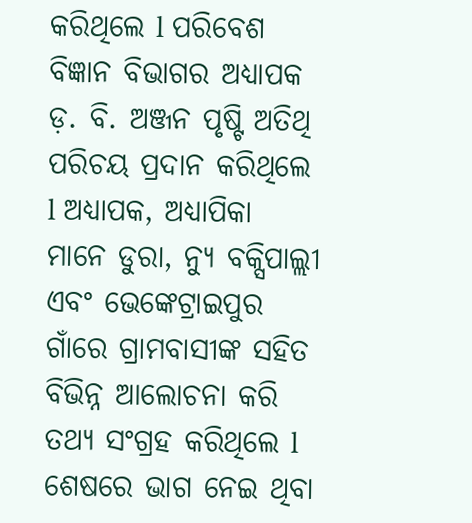କରିଥିଲେ l ପରିବେଶ ବିଜ୍ଞାନ ବିଭାଗର ଅଧ୍ୟାପକ ଡ଼. ବି. ଅଞ୍ଜନ ପୃଷ୍ଟି ଅତିଥି ପରିଚୟ ପ୍ରଦାନ କରିଥିଲେ l ଅଧ୍ୟାପକ, ଅଧ୍ୟାପିକା ମାନେ ଡୁରା, ନ୍ୟୁ ବକ୍ସିପାଲ୍ଲୀ ଏବଂ ଭେଙ୍କେଟ୍ରାଇପୁର ଗାଁରେ ଗ୍ରାମବାସୀଙ୍କ ସହିତ ବିଭିନ୍ନ ଆଲୋଚନା କରି ତଥ୍ୟ ସଂଗ୍ରହ କରିଥିଲେ l ଶେଷରେ ଭାଗ ନେଇ ଥିବା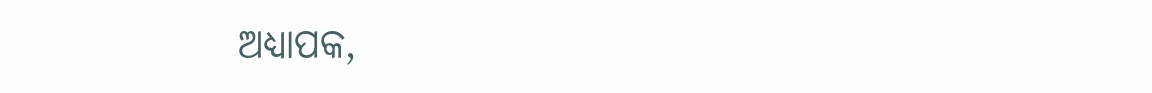ଅଧ୍ୟାପକ,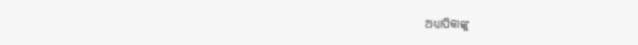ଅଧ୍ୟାପିକାଙ୍କୁ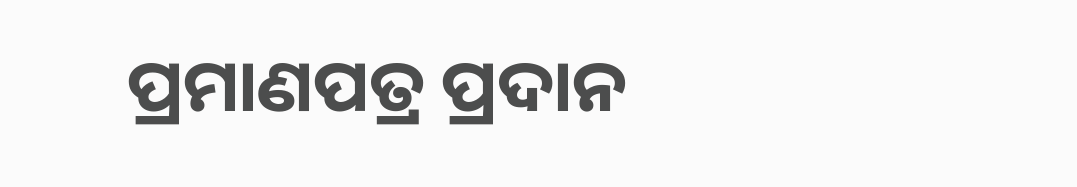ପ୍ରମାଣପତ୍ର ପ୍ରଦାନ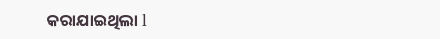କରାଯାଇଥିଲା l